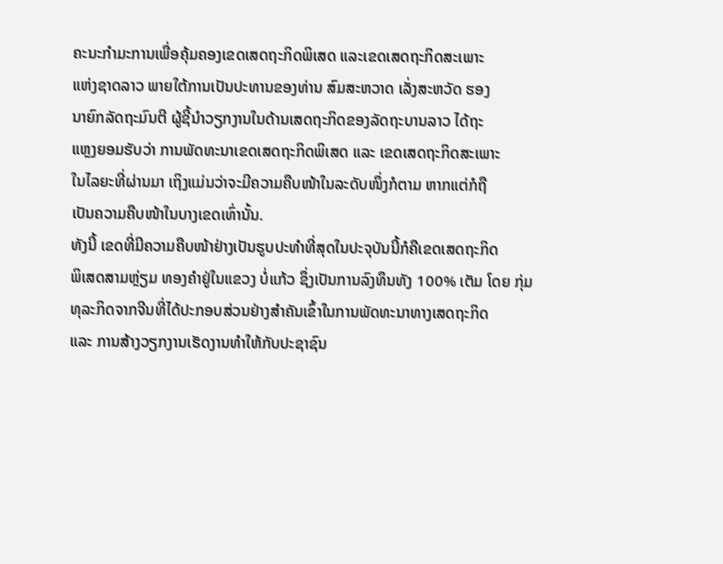ຄະນະກໍາມະການເພື່ອຄຸ້ມຄອງເຂດເສດຖະກິດພິເສດ ແລະເຂດເສດຖະກິດສະເພາະ
ແຫ່ງຊາດລາວ ພາຍໃຕ້ການເປັນປະທານຂອງທ່ານ ສົມສະຫວາດ ເລັ່ງສະຫວັດ ຮອງ
ນາຍົກລັດຖະມົນຕີ ຜູ້ຊີ້ນໍາວຽກງານໃນດ້ານເສດຖະກິດຂອງລັດຖະບານລາວ ໄດ້ຖະ
ແຫຼງຍອມຮັບວ່າ ການພັດທະນາເຂດເສດຖະກິດພິເສດ ແລະ ເຂດເສດຖະກິດສະເພາະ
ໃນໄລຍະທີ່ຜ່ານມາ ເຖິງແມ່ນວ່າຈະມີຄວາມຄືບໜ້າໃນລະດັບໜຶ່ງກໍຕາມ ຫາກແຕ່ກໍຖື
ເປັນຄວາມຄືບໜ້າໃນບາງເຂດເທົ່ານັ້ນ.
ທັງນີ້ ເຂດທີ່ມີຄວາມຄືບໜ້າຢ່າງເປັນຮູບປະທໍາທີ່ສຸດໃນປະຈຸບັນນີ້ກໍຄືເຂດເສດຖະກິດ
ພິເສດສາມຫຼ່ຽມ ທອງຄໍາຢູ່ໃນແຂວງ ບໍ່ແກ້ວ ຊຶ່ງເປັນການລົງທຶນທັງ 100% ເຕັມ ໂດຍ ກຸ່ມທຸລະກິດຈາກຈີນທີ່ໄດ້ປະກອບສ່ວນຢ່າງສໍາຄັນເຂົ້າໃນການພັດທະນາທາງເສດຖະກິດ
ແລະ ການສ້າງວຽກງານເຮັດງານທໍາໃຫ້ກັບປະຊາຊົນ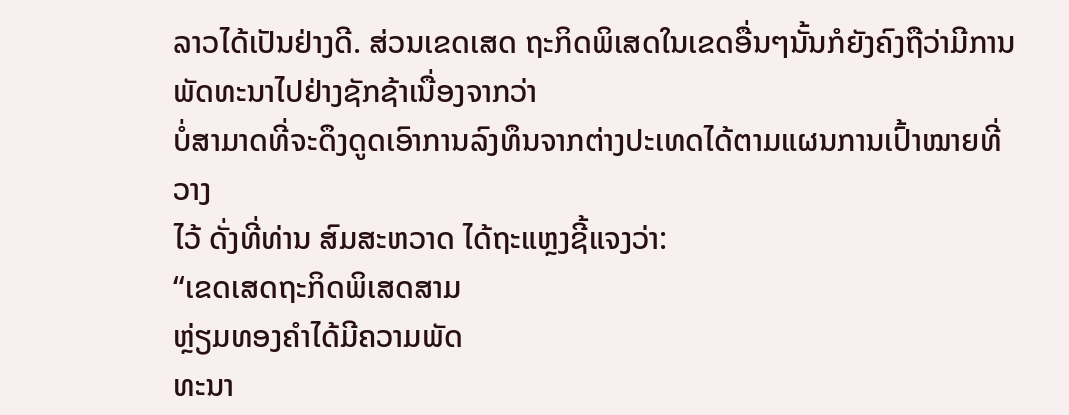ລາວໄດ້ເປັນຢ່າງດີ. ສ່ວນເຂດເສດ ຖະກິດພິເສດໃນເຂດອື່ນໆນັ້ນກໍຍັງຄົງຖືວ່າມີການພັດທະນາໄປຢ່າງຊັກຊ້າເນື່ອງຈາກວ່າ
ບໍ່ສາມາດທີ່ຈະດຶງດູດເອົາການລົງທຶນຈາກຕ່າງປະເທດໄດ້ຕາມແຜນການເປົ້າໝາຍທີ່ວາງ
ໄວ້ ດັ່ງທີ່ທ່ານ ສົມສະຫວາດ ໄດ້ຖະແຫຼງຊີ້ແຈງວ່າ:
“ເຂດເສດຖະກິດພິເສດສາມ
ຫຼ່ຽມທອງຄໍາໄດ້ມີຄວາມພັດ
ທະນາ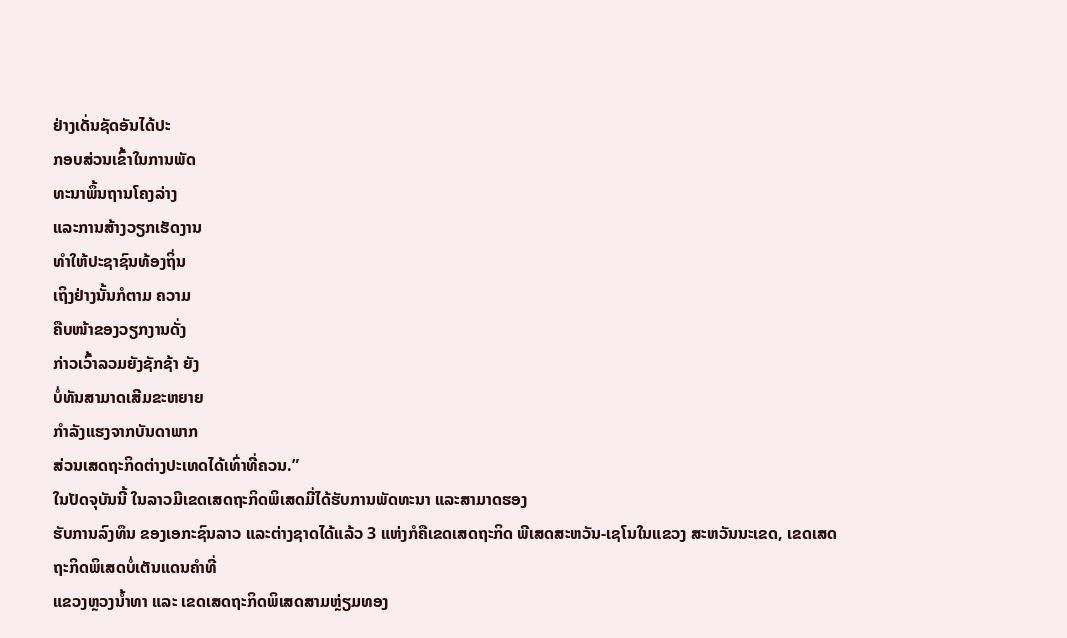ຢ່າງເດັ່ນຊັດອັນໄດ້ປະ
ກອບສ່ວນເຂົ້າໃນການພັດ
ທະນາພຶ້ນຖານໂຄງລ່າງ
ແລະການສ້າງວຽກເຮັດງານ
ທໍາໃຫ້ປະຊາຊົນທ້ອງຖິ່ນ
ເຖິງຢ່າງນັ້ນກໍຕາມ ຄວາມ
ຄືບໜ້າຂອງວຽກງານດັ່ງ
ກ່າວເວົ້າລວມຍັງຊັກຊ້າ ຍັງ
ບໍ່ທັນສາມາດເສີມຂະຫຍາຍ
ກໍາລັງແຮງຈາກບັນດາພາກ
ສ່ວນເສດຖະກິດຕ່າງປະເທດໄດ້ເທົ່າທີ່ຄວນ.”
ໃນປັດຈຸບັນນີ້ ໃນລາວມີເຂດເສດຖະກິດພິເສດມີ່ໄດ້ຮັບການພັດທະນາ ແລະສາມາດຮອງ
ຮັບການລົງທຶນ ຂອງເອກະຊົນລາວ ແລະຕ່າງຊາດໄດ້ແລ້ວ 3 ແຫ່ງກໍຄືເຂດເສດຖະກິດ ພີເສດສະຫວັນ-ເຊໂນໃນແຂວງ ສະຫວັນນະເຂດ, ເຂດເສດຖະກິດພິເສດບໍ່ເຕັນແດນຄໍາທີ່
ແຂວງຫຼວງນໍ້າທາ ແລະ ເຂດເສດຖະກິດພິເສດສາມຫຼ່ຽມທອງ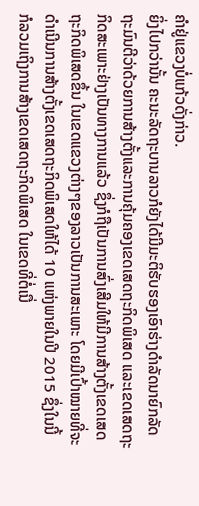ຄໍາຢູ່ແຂວງບໍ່ແກ້ວດັ່ງກ່າວ.
ຍິ່ງໄປກວ່ານັ້ນ ຄະນະລັດຖະບານລາວກໍຍັງໄດ້ມີມະຕິຮັບຮອງເອົາຮ່າງດໍາລັດນາຍົກລັດ
ຖະມົນຕີວ່າດ້ວຍການສ້າງຕັ້ງແລະການຄຸ້ມຄອງເຂດເສດຖະກິດພິເສດ ແລະເຂດເສດຖະ
ກິດສະເພາະຢ່າງເປັນທາງການແລ້ວ ຊຶ່ງກໍຖືເປັນການສົ່ງເສີມໃຫ້ມີການສ້າງຕັ້ງເຂດເສດ
ຖະກິດພິເສດຂຶ້ນ ໃນເຂດແຂວງຕ່າງໆຂອງລາວເປັນການສະເພາະ ໂດຍມີເປົ້າໝາຍທີ່ຈະ
ດໍາເນີນການສ້າງຕັ້ງເຂດເສດຖະກິດພິເສດໃຫ້ໄດ້ 10 ແຫ່ງພາຍໃນປີ 2015 ຊຶ່ງໃນນີ້
ກໍລວມເຖິງການສ້າງເຂດເສດຖະກິດພິເສດ ໃນເຂດທີ່ຕໍ່ເນື່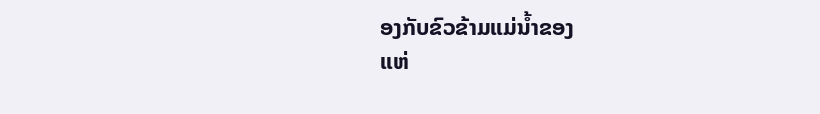ອງກັບຂົວຂ້າມແມ່ນໍ້າຂອງ
ແຫ່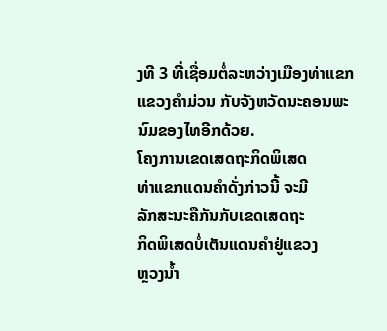ງທີ 3 ທີ່ເຊື່ອມຕໍ່ລະຫວ່າງເມືອງທ່າແຂກ ແຂວງຄໍາມ່ວນ ກັບຈັງຫວັດນະຄອນພະ
ນົມຂອງໄທອີກດ້ວຍ.
ໂຄງການເຂດເສດຖະກິດພິເສດ
ທ່າແຂກແດນຄໍາດັ່ງກ່າວນີ້ ຈະມີ
ລັກສະນະຄືກັນກັບເຂດເສດຖະ
ກິດພິເສດບໍ່ເຕັນແດນຄໍາຢູ່ແຂວງ
ຫຼວງນໍ້າ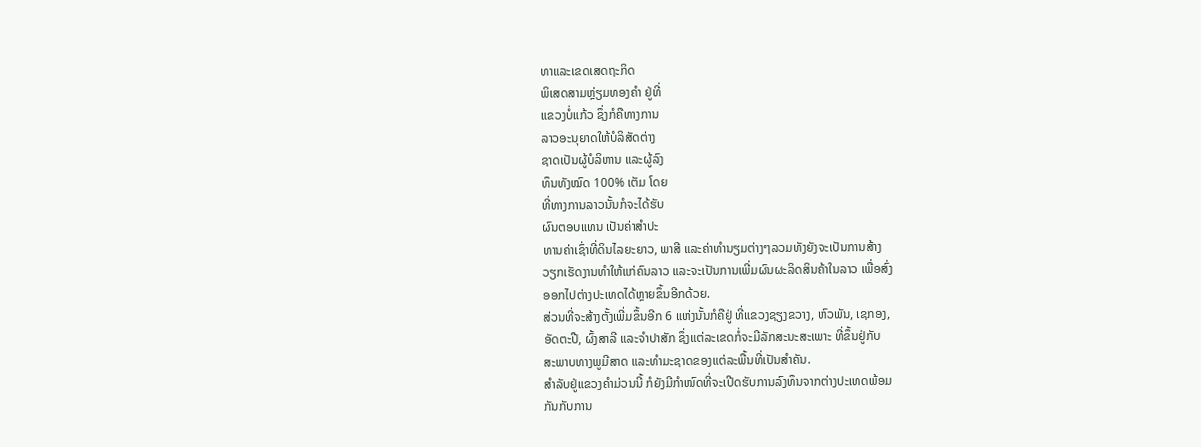ທາແລະເຂດເສດຖະກິດ
ພິເສດສາມຫຼ່ຽມທອງຄໍາ ຢູ່ທີ່
ແຂວງບໍ່ແກ້ວ ຊຶ່ງກໍຄືທາງການ
ລາວອະນຸຍາດໃຫ້ບໍລິສັດຕ່າງ
ຊາດເປັນຜູ້ບໍລິຫານ ແລະຜູ້ລົງ
ທຶນທັງໝົດ 100% ເຕັມ ໂດຍ
ທີ່ທາງການລາວນັ້ນກໍຈະໄດ້ຮັບ
ຜົນຕອບແທນ ເປັນຄ່າສໍາປະ
ທານຄ່າເຊົ່າທີ່ດິນໄລຍະຍາວ, ພາສີ ແລະຄ່າທໍານຽມຕ່າງໆລວມທັງຍັງຈະເປັນການສ້າງ
ວຽກເຮັດງານທໍາໃຫ້ແກ່ຄົນລາວ ແລະຈະເປັນການເພີ່ມຜົນຜະລິດສິນຄ້າໃນລາວ ເພື່ອສົ່ງ
ອອກໄປຕ່າງປະເທດໄດ້ຫຼາຍຂຶ້ນອີກດ້ວຍ.
ສ່ວນທີ່ຈະສ້າງຕັ້ງເພີ່ມຂຶ້ນອີກ 6 ແຫ່ງນັ້ນກໍຄືຢູ່ ທີ່ແຂວງຊຽງຂວາງ, ຫົວພັນ, ເຊກອງ,
ອັດຕະປື, ຜົ້ງສາລີ ແລະຈໍາປາສັກ ຊຶ່ງແຕ່ລະເຂດກໍ່ຈະມີລັກສະນະສະເພາະ ທີ່ຂຶ້ນຢູ່ກັບ
ສະພາບທາງພູມີສາດ ແລະທໍາມະຊາດຂອງແຕ່ລະພື້ນທີ່ເປັນສໍາຄັນ.
ສໍາລັບຢູ່ແຂວງຄໍາມ່ວນນີ້ ກໍຍັງມີກໍາໜົດທີ່ຈະເປີດຮັບການລົງທຶນຈາກຕ່າງປະເທດພ້ອມ
ກັນກັບການ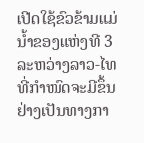ເປີດໃຊ້ຂົວຂ້າມແມ່ນໍ້າຂອງແຫ່ງທີ 3 ລະຫວ່າງລາວ-ໄທ ທີ່ກໍາໜົດຈະມີຂຶ້ນ
ຢ່າງເປັນທາງກາ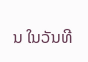ນ ໃນວັນທີ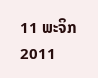11 ພະຈິກ 2011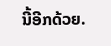ນີ້ອີກດ້ວຍ.